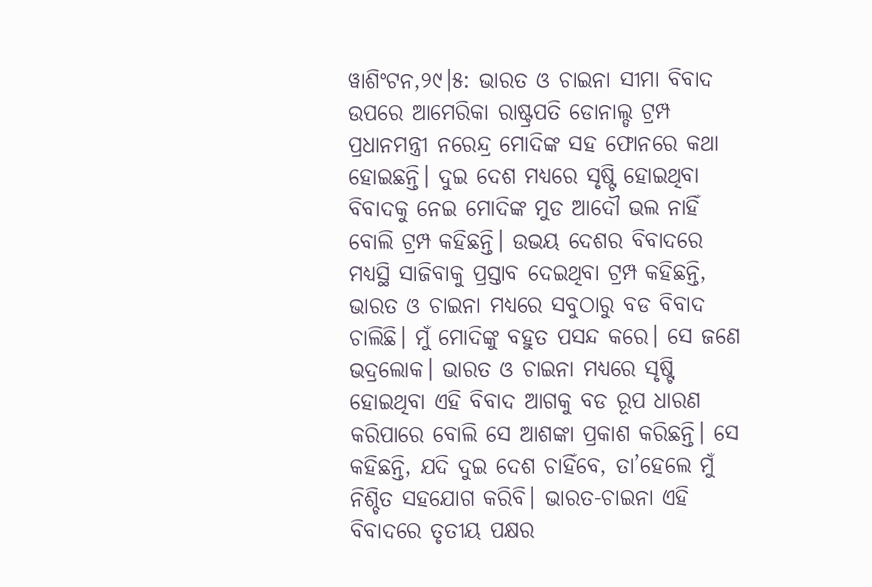ୱାଶିଂଟନ,୨୯।୫: ଭାରତ ଓ ଚାଇନା ସୀମା ବିବାଦ ଉପରେ ଆମେରିକା ରାଷ୍ଟ୍ରପତି ଡୋନାଲ୍ଡ ଟ୍ରମ୍ପ ପ୍ରଧାନମନ୍ତ୍ରୀ ନରେନ୍ଦ୍ର ମୋଦିଙ୍କ ସହ ଫୋନରେ କଥା ହୋଇଛନ୍ତି। ଦୁଇ ଦେଶ ମଧ୍ୟରେ ସୃଷ୍ଟି ହୋଇଥିବା ବିବାଦକୁ ନେଇ ମୋଦିଙ୍କ ମୁଡ ଆଦୌ ଭଲ ନାହିଁ ବୋଲି ଟ୍ରମ୍ପ କହିଛନ୍ତି। ଉଭୟ ଦେଶର ବିବାଦରେ ମଧ୍ୟସ୍ଥି ସାଜିବାକୁ ପ୍ରସ୍ତାବ ଦେଇଥିବା ଟ୍ରମ୍ପ କହିଛନ୍ତି, ଭାରତ ଓ ଚାଇନା ମଧ୍ୟରେ ସବୁଠାରୁ ବଡ ବିବାଦ ଚାଲିଛି। ମୁଁ ମୋଦିଙ୍କୁ ବହୁତ ପସନ୍ଦ କରେ। ସେ ଜଣେ ଭଦ୍ରଲୋକ। ଭାରତ ଓ ଚାଇନା ମଧ୍ୟରେ ସୃଷ୍ଟି ହୋଇଥିବା ଏହି ବିବାଦ ଆଗକୁ ବଡ ରୂପ ଧାରଣ କରିପାରେ ବୋଲି ସେ ଆଶଙ୍କା ପ୍ରକାଶ କରିଛନ୍ତି। ସେ କହିଛନ୍ତି, ଯଦି ଦୁଇ ଦେଶ ଚାହିଁବେ, ତା’ହେଲେ ମୁଁ ନିଶ୍ଚିତ ସହଯୋଗ କରିବି। ଭାରତ-ଚାଇନା ଏହି ବିବାଦରେ ତୃତୀୟ ପକ୍ଷର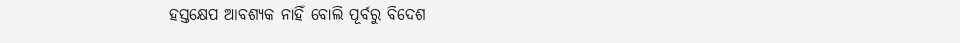ହସ୍ତକ୍ଷେପ ଆବଶ୍ୟକ ନାହିଁ ବୋଲି ପୂର୍ବରୁ ବିଦେଶ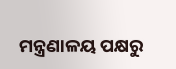ମନ୍ତ୍ରଣାଳୟ ପକ୍ଷରୁ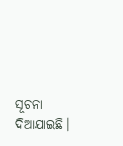ସୂଚନା ଦିଆଯାଇଛି।